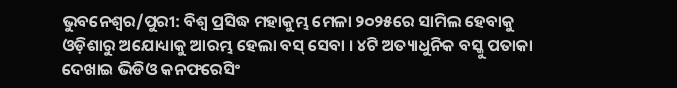ଭୁବନେଶ୍ବର/ପୁରୀ: ବିଶ୍ୱ ପ୍ରସିଦ୍ଧ ମହାକୁମ୍ଭ ମେଳା ୨୦୨୫ରେ ସାମିଲ ହେବାକୁ ଓଡ଼ିଶାରୁ ଅଯୋଧ୍ୟାକୁ ଆରମ୍ଭ ହେଲା ବସ୍ ସେବା । ୪ଟି ଅତ୍ୟାଧୁନିକ ବସ୍କୁ ପତାକା ଦେଖାଇ ଭିଡିଓ କନଫରେସିଂ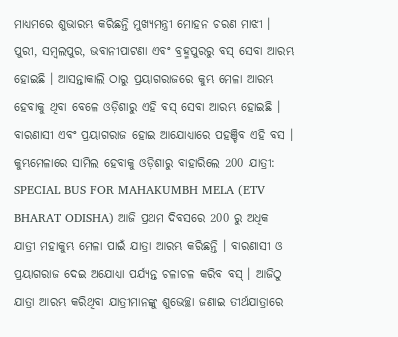ମାଧ୍ୟମରେ ଶୁଭାରମ୍ଭ କରିଛନ୍ତି ମୁଖ୍ୟମନ୍ତ୍ରୀ ମୋହନ ଚରଣ ମାଝୀ । ପୁରୀ, ସମ୍ବଲପୁର, ଭବାନୀପାଟଣା ଏବଂ ବ୍ରହ୍ମପୁରରୁ ବସ୍ ସେବା ଆରମ୍ଭ ହୋଇଛି । ଆସନ୍ତାକାଲି ଠାରୁ ପ୍ରୟାଗରାଜରେ କୁମ୍ଭ ମେଳା ଆରମ୍ଭ ହେବାକୁ ଥିବା ବେଳେ ଓଡ଼ିଶାରୁ ଏହି ବସ୍ ସେବା ଆରମ୍ଭ ହୋଇଛି । ବାରଣାସୀ ଏବଂ ପ୍ରୟାଗରାଜ ହୋଇ ଆଯୋଧ୍ୟାରେ ପହଞ୍ଚିବ ଏହି ବସ ।
କୁମ୍ଭମେଳାରେ ସାମିଲ ହେବାକୁ ଓଡ଼ିଶାରୁ ବାହାରିଲେ 200 ଯାତ୍ରୀ:
SPECIAL BUS FOR MAHAKUMBH MELA (ETV BHARAT ODISHA) ଆଜି ପ୍ରଥମ ଦିବସରେ 200 ରୁ ଅଧିକ ଯାତ୍ରୀ ମହାକୁମ୍ଭ ମେଳା ପାଇଁ ଯାତ୍ରା ଆରମ୍ଭ କରିଛନ୍ତି । ବାରଣାସୀ ଓ ପ୍ରୟାଗରାଜ ଦେଇ ଅଯୋଧ୍ୟା ପର୍ଯ୍ୟନ୍ତ ଚଳାଚଳ କରିବ ବସ୍ । ଆଜିଠୁ ଯାତ୍ରା ଆରମ୍ଭ କରିଥିବା ଯାତ୍ରୀମାନଙ୍କୁ ଶୁଭେଚ୍ଛା ଜଣାଇ ତୀର୍ଥଯାତ୍ରାରେ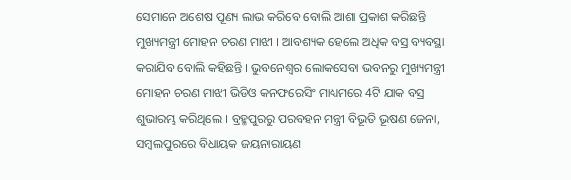ସେମାନେ ଅଶେଷ ପୂଣ୍ୟ ଲାଭ କରିବେ ବୋଲି ଆଶା ପ୍ରକାଶ କରିଛନ୍ତି ମୁଖ୍ୟମନ୍ତ୍ରୀ ମୋହନ ଚରଣ ମାଝୀ । ଆବଶ୍ୟକ ହେଲେ ଅଧିକ ବସ୍ର ବ୍ୟବସ୍ଥା କରାଯିବ ବୋଲି କହିଛନ୍ତି । ଭୁବନେଶ୍ବର ଲୋକସେବା ଭବନରୁ ମୁଖ୍ୟମନ୍ତ୍ରୀ ମୋହନ ଚରଣ ମାଝୀ ଭିଡିଓ କନଫରେସିଂ ମାଧ୍ୟମରେ 4ଟି ଯାକ ବସ୍ର ଶୁଭାରମ୍ଭ କରିଥିଲେ । ବ୍ରହ୍ମପୁରରୁ ପରବହନ ମନ୍ତ୍ରୀ ବିଭୂତି ଭୂଷଣ ଜେନା, ସମ୍ବଲପୁରରେ ବିଧାୟକ ଜୟନାରାୟଣ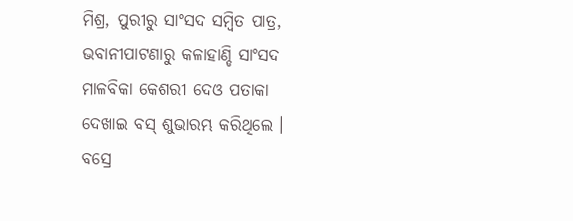ମିଶ୍ର, ପୁରୀରୁ ସାଂସଦ ସମ୍ବିତ ପାତ୍ର, ଭବାନୀପାଟଣାରୁ କଳାହାଣ୍ଡି ସାଂସଦ ମାଳବିକା କେଶରୀ ଦେଓ ପତାକା ଦେଖାଇ ବସ୍ ଶୁଭାରମ୍ଭ କରିଥିଲେ ।
ବସ୍ରେ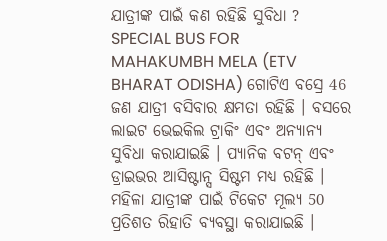ଯାତ୍ରୀଙ୍କ ପାଇଁ କଣ ରହିଛି ସୁବିଧା ?
SPECIAL BUS FOR MAHAKUMBH MELA (ETV BHARAT ODISHA) ଗୋଟିଏ ବସ୍ରେ 46 ଜଣ ଯାତ୍ରୀ ବସିବାର କ୍ଷମତା ରହିଛି । ବସରେ ଲାଇଟ ଭେଇକିଲ ଟ୍ରାକିଂ ଏବଂ ଅନ୍ୟାନ୍ୟ ସୁବିଧା କରାଯାଇଛି । ପ୍ୟାନିକ ବଟନ୍ ଏବଂ ଡ୍ରାଇଭର ଆସିଷ୍ଟାନ୍ସ ସିଷ୍ଟମ ମଧ୍ୟ ରହିଛି । ମହିଳା ଯାତ୍ରୀଙ୍କ ପାଇଁ ଟିକେଟ ମୂଲ୍ୟ 50 ପ୍ରତିଶତ ରିହାତି ବ୍ୟବସ୍ଥା କରାଯାଇଛି ।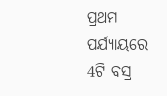ପ୍ରଥମ ପର୍ଯ୍ୟାୟରେ 4ଟି ବସ୍ର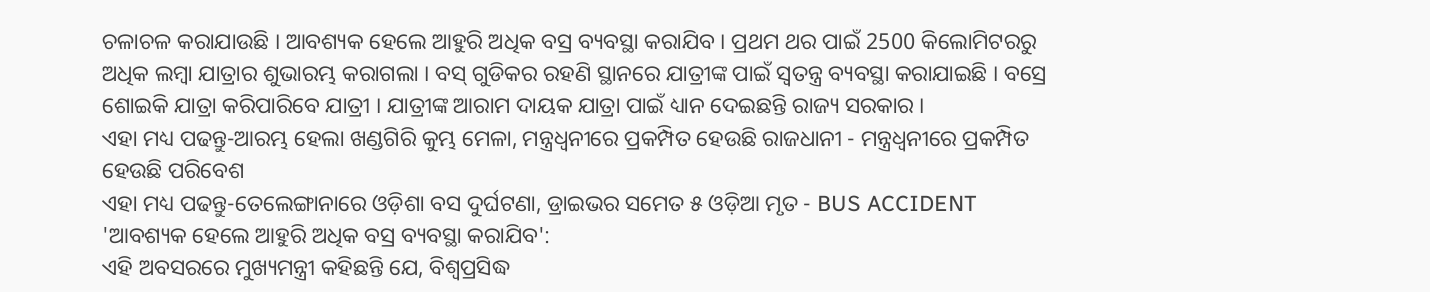ଚଳାଚଳ କରାଯାଉଛି । ଆବଶ୍ୟକ ହେଲେ ଆହୁରି ଅଧିକ ବସ୍ର ବ୍ୟବସ୍ଥା କରାଯିବ । ପ୍ରଥମ ଥର ପାଇଁ 2500 କିଲୋମିଟରରୁ ଅଧିକ ଲମ୍ବା ଯାତ୍ରାର ଶୁଭାରମ୍ଭ କରାଗଲା । ବସ୍ ଗୁଡିକର ରହଣି ସ୍ଥାନରେ ଯାତ୍ରୀଙ୍କ ପାଇଁ ସ୍ୱତନ୍ତ୍ର ବ୍ୟବସ୍ଥା କରାଯାଇଛି । ବସ୍ରେ ଶୋଇକି ଯାତ୍ରା କରିପାରିବେ ଯାତ୍ରୀ । ଯାତ୍ରୀଙ୍କ ଆରାମ ଦାୟକ ଯାତ୍ରା ପାଇଁ ଧ୍ୟାନ ଦେଇଛନ୍ତି ରାଜ୍ୟ ସରକାର ।
ଏହା ମଧ୍ୟ ପଢନ୍ତୁ-ଆରମ୍ଭ ହେଲା ଖଣ୍ଡଗିରି କୁମ୍ଭ ମେଳା, ମନ୍ତ୍ରଧ୍ୱନୀରେ ପ୍ରକମ୍ପିତ ହେଉଛି ରାଜଧାନୀ - ମନ୍ତ୍ରଧ୍ୱନୀରେ ପ୍ରକମ୍ପିତ ହେଉଛି ପରିବେଶ
ଏହା ମଧ୍ୟ ପଢନ୍ତୁ-ତେଲେଙ୍ଗାନାରେ ଓଡ଼ିଶା ବସ ଦୁର୍ଘଟଣା, ଡ୍ରାଇଭର ସମେତ ୫ ଓଡ଼ିଆ ମୃତ - BUS ACCIDENT
'ଆବଶ୍ୟକ ହେଲେ ଆହୁରି ଅଧିକ ବସ୍ର ବ୍ୟବସ୍ଥା କରାଯିବ':
ଏହି ଅବସରରେ ମୁଖ୍ୟମନ୍ତ୍ରୀ କହିଛନ୍ତି ଯେ, ବିଶ୍ୱପ୍ରସିଦ୍ଧ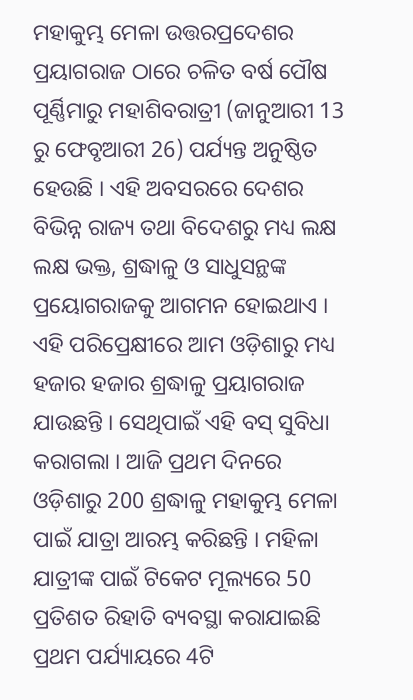ମହାକୁମ୍ଭ ମେଳା ଉତ୍ତରପ୍ରଦେଶର ପ୍ରୟାଗରାଜ ଠାରେ ଚଳିତ ବର୍ଷ ପୌଷ ପୂର୍ଣ୍ଣିମାରୁ ମହାଶିବରାତ୍ରୀ (ଜାନୁଆରୀ 13 ରୁ ଫେବୃଆରୀ 26) ପର୍ଯ୍ୟନ୍ତ ଅନୁଷ୍ଠିତ ହେଉଛି । ଏହି ଅବସରରେ ଦେଶର ବିଭିନ୍ନ ରାଜ୍ୟ ତଥା ବିଦେଶରୁ ମଧ୍ୟ ଲକ୍ଷ ଲକ୍ଷ ଭକ୍ତ, ଶ୍ରଦ୍ଧାଳୁ ଓ ସାଧୁସନ୍ଥଙ୍କ ପ୍ରୟୋଗରାଜକୁ ଆଗମନ ହୋଇଥାଏ । ଏହି ପରିପ୍ରେକ୍ଷୀରେ ଆମ ଓଡ଼ିଶାରୁ ମଧ୍ୟ ହଜାର ହଜାର ଶ୍ରଦ୍ଧାଳୁ ପ୍ରୟାଗରାଜ ଯାଉଛନ୍ତି । ସେଥିପାଇଁ ଏହି ବସ୍ ସୁବିଧା କରାଗଲା । ଆଜି ପ୍ରଥମ ଦିନରେ ଓଡ଼ିଶାରୁ 200 ଶ୍ରଦ୍ଧାଳୁ ମହାକୁମ୍ଭ ମେଳା ପାଇଁ ଯାତ୍ରା ଆରମ୍ଭ କରିଛନ୍ତି । ମହିଳା ଯାତ୍ରୀଙ୍କ ପାଇଁ ଟିକେଟ ମୂଲ୍ୟରେ 50 ପ୍ରତିଶତ ରିହାତି ବ୍ୟବସ୍ଥା କରାଯାଇଛି ପ୍ରଥମ ପର୍ଯ୍ୟାୟରେ 4ଟି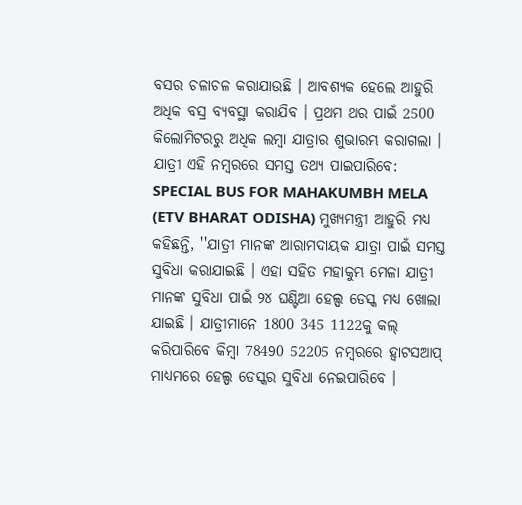ବସର ଚଳାଚଳ କରାଯାଉଛି । ଆବଶ୍ୟକ ହେଲେ ଆହୁରି ଅଧିକ ବସ୍ର ବ୍ୟବସ୍ଥା କରାଯିବ । ପ୍ରଥମ ଥର ପାଇଁ 2500 କିଲୋମିଟରରୁ ଅଧିକ ଲମ୍ବା ଯାତ୍ରାର ଶୁଭାରମ୍ଭ କରାଗଲା ।
ଯାତ୍ରୀ ଏହି ନମ୍ବରରେ ସମସ୍ତ ତଥ୍ୟ ପାଇପାରିବେ:
SPECIAL BUS FOR MAHAKUMBH MELA (ETV BHARAT ODISHA) ମୁଖ୍ୟମନ୍ତ୍ରୀ ଆହୁରି ମଧ୍ୟ କହିଛନ୍ତି, ''ଯାତ୍ରୀ ମାନଙ୍କ ଆରାମଦାୟକ ଯାତ୍ରା ପାଇଁ ସମସ୍ତ ସୁବିଧା କରାଯାଇଛି । ଏହା ସହିତ ମହାକୁମ୍ଭ ମେଳା ଯାତ୍ରୀ ମାନଙ୍କ ସୁବିଧା ପାଇଁ ୨୪ ଘଣ୍ଟିଆ ହେଲ୍ପ ଡେସ୍କ ମଧ୍ୟ ଖୋଲା ଯାଇଛି । ଯାତ୍ରୀମାନେ 1800 345 1122କୁ କଲ୍ କରିପାରିବେ କିମ୍ବା 78490 52205 ନମ୍ବରରେ ହ୍ୱାଟସଆପ୍ ମାଧ୍ୟମରେ ହେଲ୍ପ ଡେସ୍କର ସୁବିଧା ନେଇପାରିବେ ।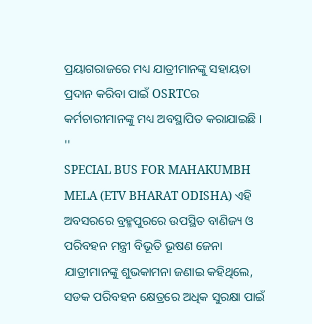ପ୍ରୟାଗରାଜରେ ମଧ୍ୟ ଯାତ୍ରୀମାନଙ୍କୁ ସହାୟତା ପ୍ରଦାନ କରିବା ପାଇଁ OSRTCର କର୍ମଚାରୀମାନଙ୍କୁ ମଧ୍ୟ ଅବସ୍ଥାପିତ କରାଯାଇଛି । ''
SPECIAL BUS FOR MAHAKUMBH MELA (ETV BHARAT ODISHA) ଏହି ଅବସରରେ ବ୍ରହ୍ମପୁରରେ ଉପସ୍ଥିତ ବାଣିଜ୍ୟ ଓ ପରିବହନ ମନ୍ତ୍ରୀ ବିଭୂତି ଭୂଷଣ ଜେନା ଯାତ୍ରୀମାନଙ୍କୁ ଶୁଭକାମନା ଜଣାଇ କହିଥିଲେ, ସଡକ ପରିବହନ କ୍ଷେତ୍ରରେ ଅଧିକ ସୁରକ୍ଷା ପାଇଁ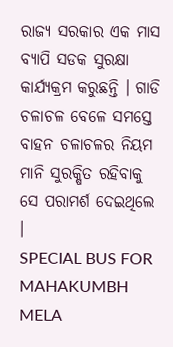ରାଜ୍ୟ ସରକାର ଏକ ମାସ ବ୍ୟାପି ସଡକ ସୁରକ୍ଷା କାର୍ଯ୍ୟକ୍ରମ କରୁଛନ୍ତି । ଗାଡି ଚଳାଚଳ ବେଳେ ସମସ୍ତେ ବାହନ ଚଳାଚଳର ନିୟମ ମାନି ସୁରକ୍ଷିତ ରହିବାକୁ ସେ ପରାମର୍ଶ ଦେଇଥିଲେ ।
SPECIAL BUS FOR MAHAKUMBH MELA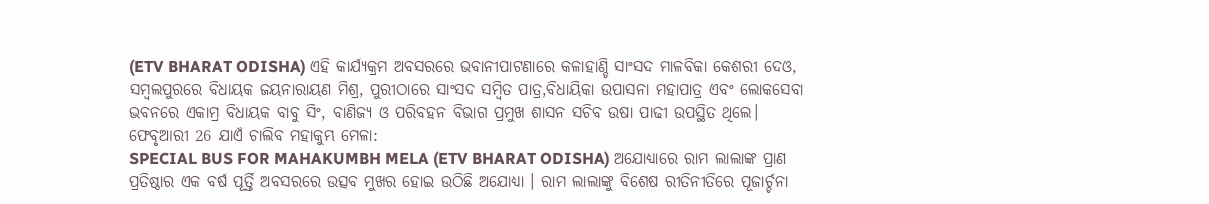(ETV BHARAT ODISHA) ଏହି କାର୍ଯ୍ୟକ୍ରମ ଅବସରରେ ଭବାନୀପାଟଣାରେ କଳାହାଣ୍ଡି ସାଂସଦ ମାଳବିକା କେଶରୀ ଦେଓ, ସମ୍ବଲପୁରରେ ବିଧାୟକ ଜୟନାରାୟଣ ମିଶ୍ର, ପୁରୀଠାରେ ସାଂସଦ ସମ୍ବିତ ପାତ୍ର,ବିଧାୟିକା ଉପାସନା ମହାପାତ୍ର ଏବଂ ଲୋକସେବା ଭବନରେ ଏକାମ୍ର ବିଧାୟକ ବାବୁ ସିଂ, ବାଣିଜ୍ୟ ଓ ପରିବହନ ବିଭାଗ ପ୍ରମୁଖ ଶାସନ ସଚିବ ଉଷା ପାଢୀ ଉପସ୍ଥିତ ଥିଲେ।
ଫେବୃଆରୀ 26 ଯାଏଁ ଚାଲିବ ମହାକୁମ୍ଭ ମେଳା:
SPECIAL BUS FOR MAHAKUMBH MELA (ETV BHARAT ODISHA) ଅଯୋଧ୍ୟାରେ ରାମ ଲାଲାଙ୍କ ପ୍ରାଣ ପ୍ରତିଷ୍ଠାର ଏକ ବର୍ଷ ପୂର୍ତ୍ତି ଅବସରରେ ଉତ୍ସବ ମୁଖର ହୋଇ ଉଠିଛି ଅଯୋଧ୍ୟା । ରାମ ଲାଲାଙ୍କୁ ବିଶେଷ ରୀତିନୀତିରେ ପୂଜାର୍ଚ୍ଚନା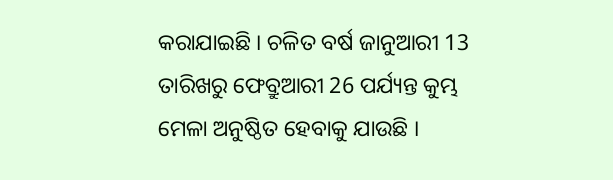କରାଯାଇଛି । ଚଳିତ ବର୍ଷ ଜାନୁଆରୀ 13 ତାରିଖରୁ ଫେବ୍ରୁଆରୀ 26 ପର୍ଯ୍ୟନ୍ତ କୁମ୍ଭ ମେଳା ଅନୁଷ୍ଠିତ ହେବାକୁ ଯାଉଛି ।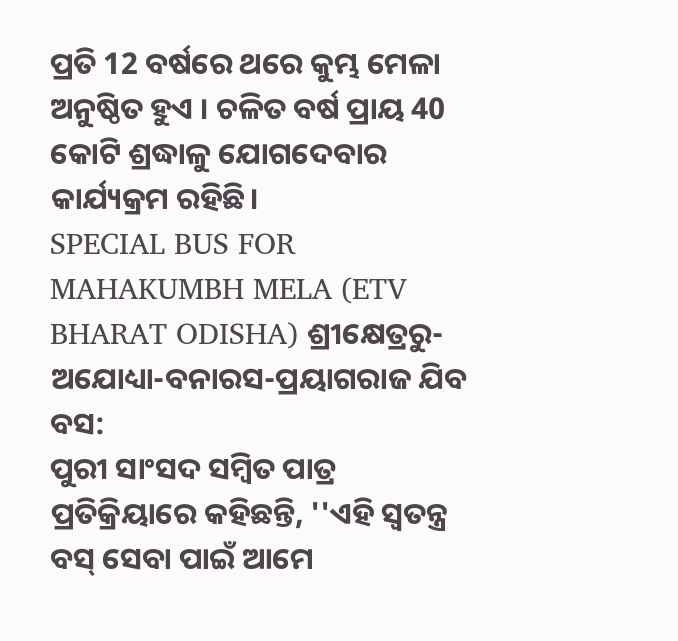ପ୍ରତି 12 ବର୍ଷରେ ଥରେ କୁମ୍ଭ ମେଳା ଅନୁଷ୍ଠିତ ହୁଏ । ଚଳିତ ବର୍ଷ ପ୍ରାୟ 40 କୋଟି ଶ୍ରଦ୍ଧାଳୁ ଯୋଗଦେବାର କାର୍ଯ୍ୟକ୍ରମ ରହିଛି।
SPECIAL BUS FOR MAHAKUMBH MELA (ETV BHARAT ODISHA) ଶ୍ରୀକ୍ଷେତ୍ରରୁ-ଅଯୋଧ୍ୟା-ବନାରସ-ପ୍ରୟାଗରାଜ ଯିବ ବସ:
ପୁରୀ ସାଂସଦ ସମ୍ବିତ ପାତ୍ର ପ୍ରତିକ୍ରିୟାରେ କହିଛନ୍ତି, ''ଏହି ସ୍ଵତନ୍ତ୍ର ବସ୍ ସେବା ପାଇଁ ଆମେ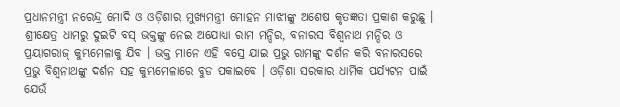ପ୍ରଧାନମନ୍ତ୍ରୀ ନରେନ୍ଦ୍ର ମୋଦି ଓ ଓଡ଼ିଶାର ମୁଖ୍ୟମନ୍ତ୍ରୀ ମୋହନ ମାଝୀଙ୍କୁ ଅଶେଷ କୃତଜ୍ଞତା ପ୍ରକାଶ କରୁଛୁ । ଶ୍ରୀକ୍ଷେତ୍ର ଧାମରୁ ଦୁଇଟି ବସ୍ ଭକ୍ତଙ୍କୁ ନେଇ ଅଯୋଧ୍ୟା ରାମ ମନ୍ଦିର, ବନାରସ ବିଶ୍ବନାଥ ମନ୍ଦିର ଓ ପ୍ରୟାଗରାଜ୍ କୁମ୍ଭମେଳାକୁ ଯିବ । ଭକ୍ତ ମାନେ ଏହି ବସ୍ରେ ଯାଇ ପ୍ରଭୁ ରାମଙ୍କୁ ଦର୍ଶନ କରି ବନାରସରେ ପ୍ରଭୁ ବିଶ୍ଵନାଥଙ୍କୁ ଦର୍ଶନ ସହ କୁମ୍ଭମେଳାରେ ବୁଡ ପକାଇବେ । ଓଡ଼ିଶା ସରକାର ଧାର୍ମିକ ପର୍ଯ୍ୟଟନ ପାଇଁ ଯେଉଁ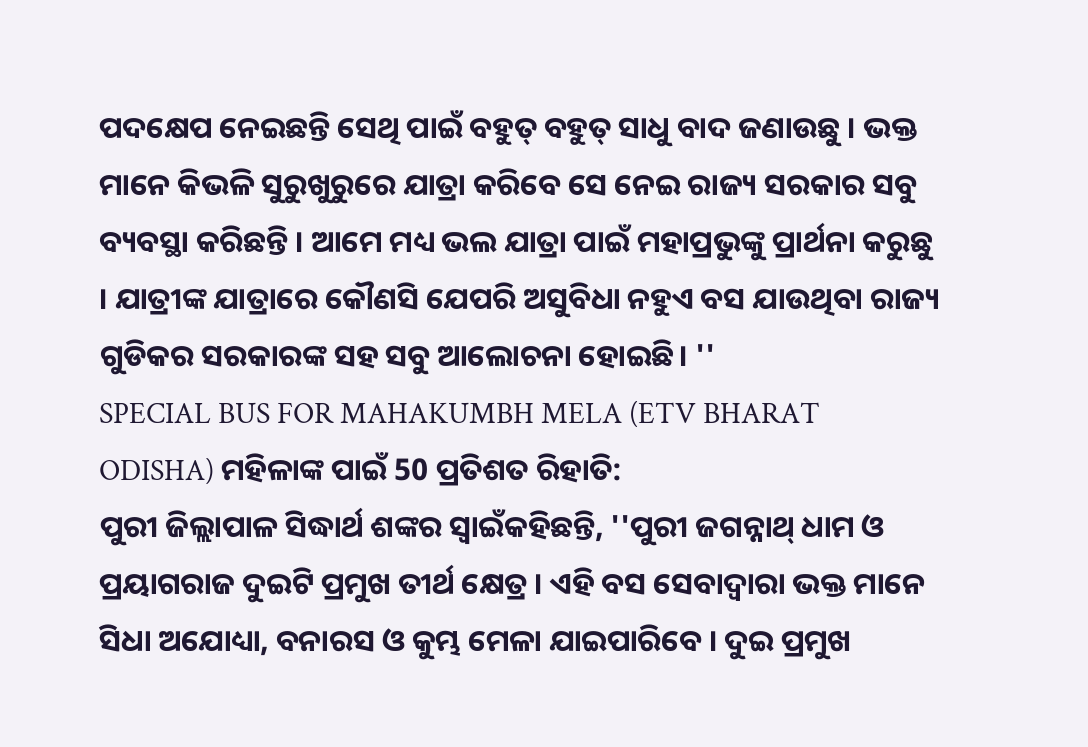ପଦକ୍ଷେପ ନେଇଛନ୍ତି ସେଥି ପାଇଁ ବହୁତ୍ ବହୁତ୍ ସାଧୁ ବାଦ ଜଣାଉଛୁ । ଭକ୍ତ ମାନେ କିଭଳି ସୁରୁଖୁରୁରେ ଯାତ୍ରା କରିବେ ସେ ନେଇ ରାଜ୍ୟ ସରକାର ସବୁ ବ୍ୟବସ୍ଥା କରିଛନ୍ତି । ଆମେ ମଧ୍ୟ ଭଲ ଯାତ୍ରା ପାଇଁ ମହାପ୍ରଭୁଙ୍କୁ ପ୍ରାର୍ଥନା କରୁଛୁ । ଯାତ୍ରୀଙ୍କ ଯାତ୍ରାରେ କୌଣସି ଯେପରି ଅସୁବିଧା ନହୁଏ ବସ ଯାଉଥିବା ରାଜ୍ୟ ଗୁଡିକର ସରକାରଙ୍କ ସହ ସବୁ ଆଲୋଚନା ହୋଇଛି। ''
SPECIAL BUS FOR MAHAKUMBH MELA (ETV BHARAT ODISHA) ମହିଳାଙ୍କ ପାଇଁ 50 ପ୍ରତିଶତ ରିହାତି:
ପୁରୀ ଜିଲ୍ଲାପାଳ ସିଦ୍ଧାର୍ଥ ଶଙ୍କର ସ୍ବାଇଁକହିଛନ୍ତି, ''ପୁରୀ ଜଗନ୍ନାଥ୍ ଧାମ ଓ ପ୍ରୟାଗରାଜ ଦୁଇଟି ପ୍ରମୁଖ ତୀର୍ଥ କ୍ଷେତ୍ର । ଏହି ବସ ସେବାଦ୍ବାରା ଭକ୍ତ ମାନେ ସିଧା ଅଯୋଧ୍ୟା, ବନାରସ ଓ କୁମ୍ଭ ମେଳା ଯାଇପାରିବେ । ଦୁଇ ପ୍ରମୁଖ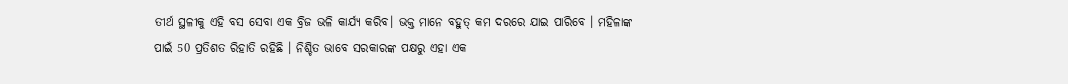ତୀର୍ଥ ସ୍ଥଳୀକୁ ଏହି ବସ ସେବା ଏକ ବ୍ରିଜ ଭଳି କାର୍ଯ୍ୟ କରିବ। ଭକ୍ତ ମାନେ ବହୁତ୍ କମ ଦରରେ ଯାଇ ପାରିବେ । ମହିଳାଙ୍କ ପାଇଁ 50 ପ୍ରତିଶତ ରିହାତି ରହିଛି । ନିଶ୍ଚିତ ଭାବେ ସରକାରଙ୍କ ପକ୍ଷରୁ ଏହା ଏକ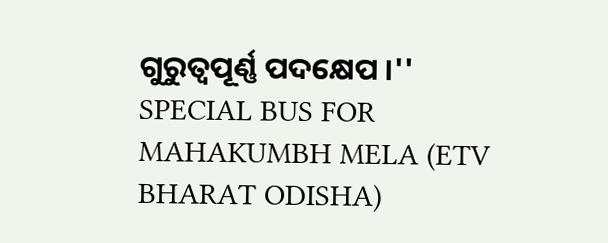ଗୁରୁତ୍ବପୂର୍ଣ୍ଣ ପଦକ୍ଷେପ ।''
SPECIAL BUS FOR MAHAKUMBH MELA (ETV BHARAT ODISHA)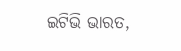ଇଟିଭି ଭାରତ,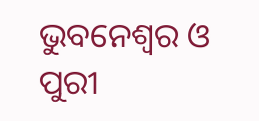ଭୁବନେଶ୍ବର ଓ ପୁରୀ